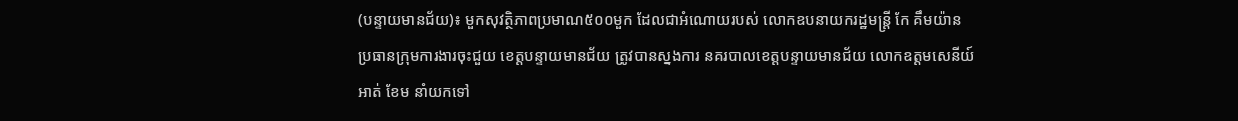(បន្ទាយមានជ័យ)៖ មួកសុវត្ថិភាពប្រមាណ៥០០មួក ដែលជាអំណោយរបស់ លោកឧបនាយករដ្ឋមន្រ្តី កែ គឹមយ៉ាន ប្រធានក្រុមការងារចុះជួយ ខេត្តបន្ទាយមានជ័យ ត្រូវបានស្នងការ នគរបាលខេត្តបន្ទាយមានជ័យ លោកឧត្តមសេនីយ៍ អាត់ ខែម នាំយកទៅ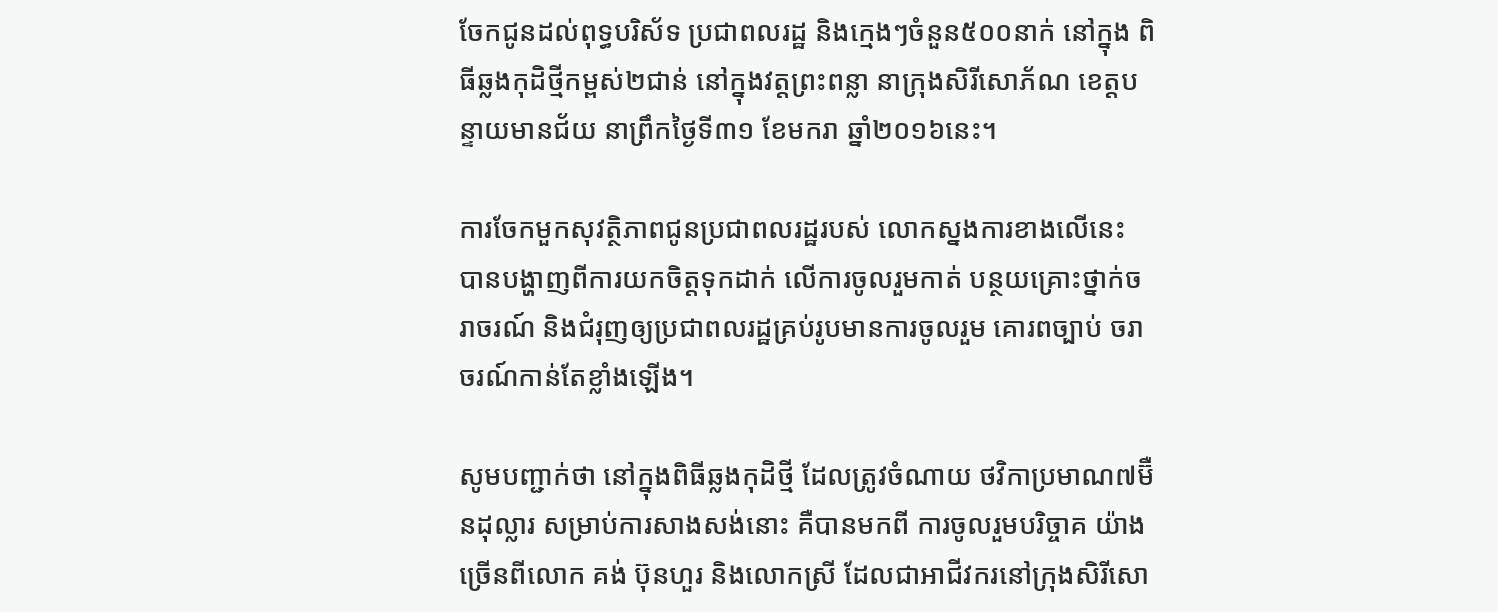ចែកជូនដល់ពុទ្ធបរិស័ទ ប្រជាពលរដ្ឋ និងក្មេងៗចំនួន៥០០នាក់ នៅក្នុង ពិធីឆ្លងកុដិថ្មីកម្ពស់២ជាន់ នៅក្នុងវត្តព្រះពន្លា នាក្រុងសិរីសោភ័ណ ខេត្តបន្ទាយមានជ័យ នាព្រឹកថ្ងៃទី៣១ ខែមករា ឆ្នាំ២០១៦នេះ។

ការចែកមួកសុវត្ថិភាពជូនប្រជាពលរដ្ឋរបស់ លោកស្នងការខាងលើនេះ បានបង្ហាញពីការយកចិត្តទុកដាក់ លើការចូលរួមកាត់ បន្ថយគ្រោះថ្នាក់ចរាចរណ៍ និងជំរុញឲ្យប្រជាពលរដ្ឋគ្រប់រូបមានការចូលរួម គោរពច្បាប់ ចរាចរណ៍កាន់តែខ្លាំងឡើង។

សូមបញ្ជាក់ថា នៅក្នុងពិធីឆ្លងកុដិថ្មី ដែលត្រូវចំណាយ ថវិកាប្រមាណ៧ម៊ឺនដុល្លារ សម្រាប់ការសាងសង់នោះ គឺបានមកពី ការចូលរួមបរិច្ចាគ យ៉ាងច្រើនពីលោក គង់ ប៊ុនហួរ និងលោកស្រី ដែលជាអាជីវករនៅក្រុងសិរីសោ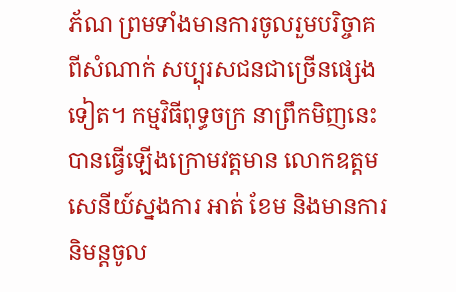ភ័ណ ព្រមទាំងមានការចូលរួមបរិច្ចាគពីសំណាក់ សប្បុរសជនជាច្រើនផ្សេងទៀត។ កម្មវិធីពុទ្ធចក្រ នាព្រឹកមិញនេះ បានធ្វើឡើងក្រោមវត្តមាន លោកឧត្តមសេនីយ៍ស្នងការ អាត់ ខែម និងមានការនិមន្តចូល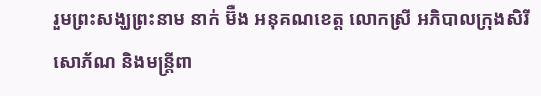រួមព្រះសង្ឃព្រះនាម នាក់ ម៊ឺង អនុគណខេត្ត លោកស្រី អភិបាលក្រុងសិរីសោភ័ណ និងមន្រ្តីពា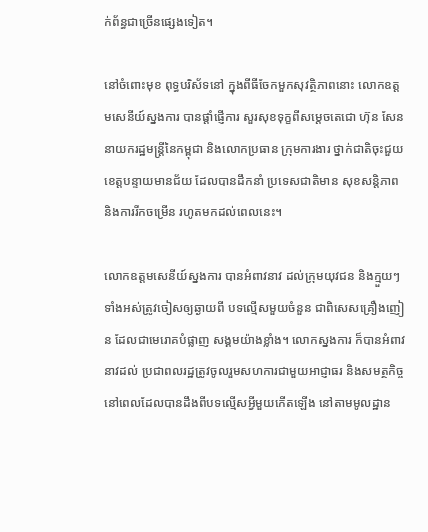ក់ព័ន្ធជាច្រើនផ្សេងទៀត។

នៅចំពោះមុខ ពុទ្ធបរិស័ទនៅ ក្នុងពីធីចែកមួកសុវត្ថិភាពនោះ លោកឧត្តមសេនីយ៍ស្នងការ បានផ្តាំផ្ញើការ សួរសុខទុក្ខពីសម្តេចតេជោ ហ៊ុន សែន នាយករដ្ឋមន្រ្តីនៃកម្ពុជា និងលោកប្រធាន ក្រុមការងារ ថ្នាក់ជាតិចុះជួយខេត្តបន្ទាយមានជ័យ ដែលបានដឹកនាំ ប្រទេសជាតិមាន សុខសន្តិភាព និងការរីកចម្រើន រហូតមកដល់ពេលនេះ។

លោកឧត្តមសេនីយ៍ស្នងការ បានអំពាវនាវ ដល់ក្រុមយុវជន និងក្មួយៗទាំងអស់ត្រូវចៀសឲ្យឆ្ងាយពី បទល្មើសមួយចំនួន ជាពិសេសគ្រឿងញៀន ដែលជាមេរោគបំផ្លាញ សង្គមយ៉ាងខ្លាំង។ លោកស្នងការ ក៏បានអំពាវនាវដល់ ប្រជាពលរដ្ឋត្រូវចូលរួមសហការជាមួយអាជ្ញាធរ និងសមត្ថកិច្ចនៅពេលដែលបានដឹងពីបទល្មើសអ្វីមួយកើតឡើង នៅតាមមូលដ្ឋាន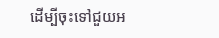ដើម្បីចុះទៅជួយអ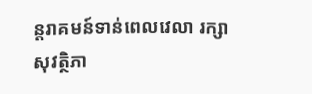ន្តរាគមន៍ទាន់ពេលវេលា រក្សាសុវត្ថិភា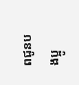ពជូនបងប្អូ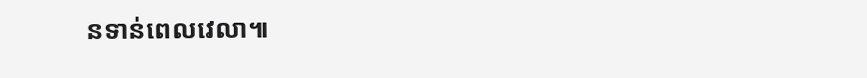នទាន់ពេលវេលា៕